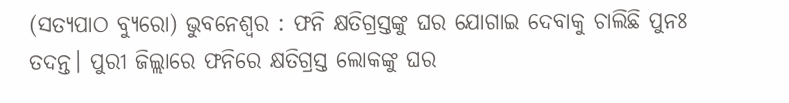(ସତ୍ୟପାଠ ବ୍ୟୁରୋ) ଭୁବନେଶ୍ୱର : ଫନି କ୍ଷତିଗ୍ରସ୍ତଙ୍କୁ ଘର ଯୋଗାଇ ଦେବାକୁ ଚାଲିଛି ପୁନଃ ତଦନ୍ତ। ପୁରୀ ଜିଲ୍ଲାରେ ଫନିରେ କ୍ଷତିଗ୍ରସ୍ତ ଲୋକଙ୍କୁ ଘର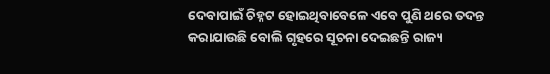ଦେବାପାଇଁ ଚିହ୍ନଟ ହୋଇଥିବାବେଳେ ଏବେ ପୁଣି ଥରେ ତଦନ୍ତ କରାଯାଉଛି ବୋଲି ଗୃହରେ ସୂଚନା ଦେଇଛନ୍ତି ରାଜ୍ୟ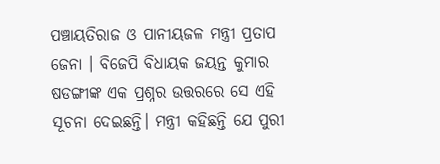ପଞ୍ଚାୟତିରାଜ ଓ ପାନୀୟଜଳ ମନ୍ତ୍ରୀ ପ୍ରତାପ ଜେନା । ବିଜେପି ବିଧାୟକ ଜୟନ୍ତ କୁମାର ଷଡଙ୍ଗୀଙ୍କ ଏକ ପ୍ରଶ୍ନର ଉତ୍ତରରେ ସେ ଏହି ସୂଚନା ଦେଇଛନ୍ତି। ମନ୍ତ୍ରୀ କହିଛନ୍ତି ଯେ ପୁରୀ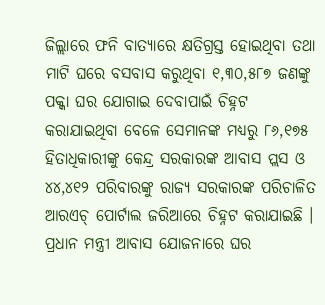ଜିଲ୍ଲାରେ ଫନି ବାତ୍ୟାରେ କ୍ଷତିଗ୍ରସ୍ତ ହୋଇଥିବା ତଥା ମାଟି ଘରେ ବସବାସ କରୁଥିବା ୧,୩୦,୫୮୭ ଜଣଙ୍କୁ ପକ୍କା ଘର ଯୋଗାଇ ଦେବାପାଇଁ ଚିହ୍ନଟ କରାଯାଇଥିବା ବେଳେ ସେମାନଙ୍କ ମଧ୍ୟରୁ ୮୬,୧୭୫ ହିତାଧିକାରୀଙ୍କୁ କେନ୍ଦ୍ର ସରକାରଙ୍କ ଆବାସ ପ୍ଲସ ଓ ୪୪,୪୧୨ ପରିବାରଙ୍କୁ ରାଜ୍ୟ ସରକାରଙ୍କ ପରିଚାଳିତ ଆରଏଚ୍ ପୋର୍ଟାଲ ଜରିଆରେ ଚିହ୍ନଟ କରାଯାଇଛି ।
ପ୍ରଧାନ ମନ୍ତ୍ରୀ ଆବାସ ଯୋଜନାରେ ଘର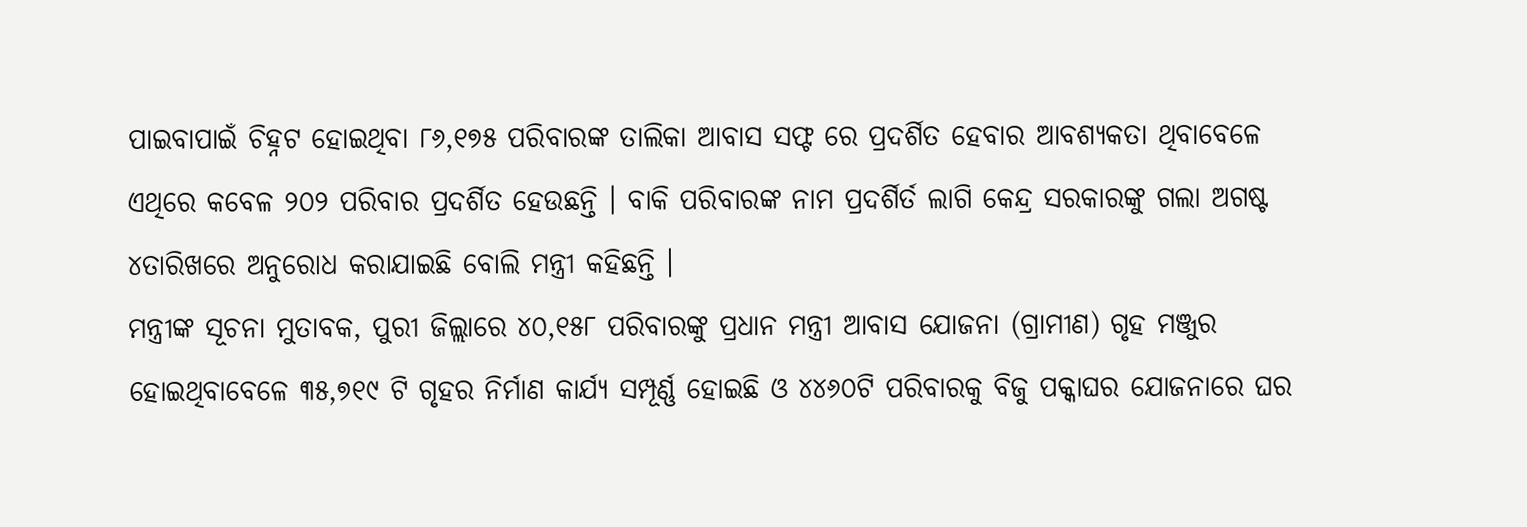ପାଇବାପାଇଁ ଚିହ୍ନଟ ହୋଇଥିବା ୮୬,୧୭୫ ପରିବାରଙ୍କ ତାଲିକା ଆବାସ ସଫ୍ଟ ରେ ପ୍ରଦର୍ଶିତ ହେବାର ଆବଶ୍ୟକତା ଥିବାବେଳେ ଏଥିରେ କବେଳ ୨୦୨ ପରିବାର ପ୍ରଦର୍ଶିତ ହେଉଛନ୍ତି । ବାକି ପରିବାରଙ୍କ ନାମ ପ୍ରଦର୍ଶିର୍ତ ଲାଗି କେନ୍ଦ୍ର ସରକାରଙ୍କୁ ଗଲା ଅଗଷ୍ଟ ୪ତାରିଖରେ ଅନୁରୋଧ କରାଯାଇଛି ବୋଲି ମନ୍ତ୍ରୀ କହିଛନ୍ତି ।
ମନ୍ତ୍ରୀଙ୍କ ସୂଚନା ମୁତାବକ, ପୁରୀ ଜିଲ୍ଲାରେ ୪୦,୧୫୮ ପରିବାରଙ୍କୁ ପ୍ରଧାନ ମନ୍ତ୍ରୀ ଆବାସ ଯୋଜନା (ଗ୍ରାମୀଣ) ଗୃହ ମଞ୍ଜୁର ହୋଇଥିବାବେଳେ ୩୫,୭୧୯ ଟି ଗୃହର ନିର୍ମାଣ କାର୍ଯ୍ୟ ସମ୍ପୂର୍ଣ୍ଣ ହୋଇଛି ଓ ୪୪୬୦ଟି ପରିବାରକୁ ବିଜୁ ପକ୍କାଘର ଯୋଜନାରେ ଘର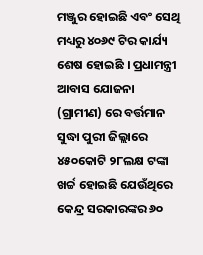ମଞ୍ଜୁର ହୋଇଛି ଏବଂ ସେଥି ମଧ୍ୟରୁ ୪୦୬୯ ଟିର କାର୍ଯ୍ୟ ଶେଷ ହୋଇଛି । ପ୍ରଧାମନ୍ତ୍ରୀ ଆବାସ ଯୋଜନା (ଗ୍ରାମୀଣ) ରେ ବର୍ତ୍ତମାନ ସୁଦ୍ଧା ପୁରୀ ଜିଲ୍ଲାରେ ୪୫୦କୋଟି ୨୮ଲକ୍ଷ ଟଙ୍କା ଖର୍ଚ୍ଚ ହୋଇଛି ଯେଉଁଥିରେ କେନ୍ଦ୍ର ସରକାରଙ୍କର ୬୦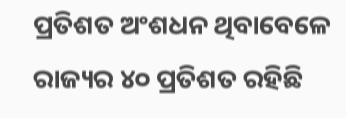ପ୍ରତିଶତ ଅଂଶଧନ ଥିବାବେଳେ ରାଜ୍ୟର ୪୦ ପ୍ରତିଶତ ରହିଛି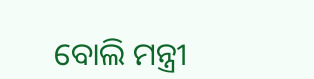ବୋଲି ମନ୍ତ୍ରୀ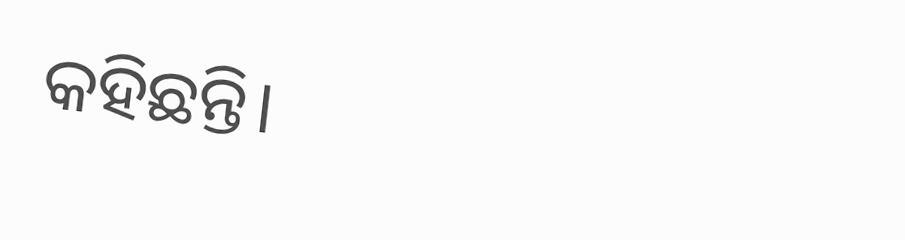କହିଛନ୍ତି।